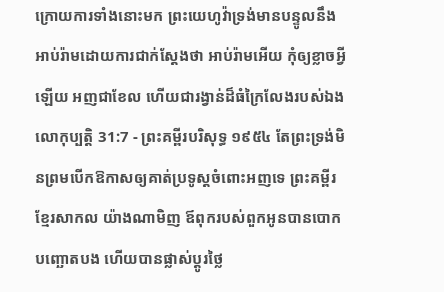ក្រោយការទាំងនោះមក ព្រះយេហូវ៉ាទ្រង់មានបន្ទូលនឹងអាប់រ៉ាមដោយការជាក់ស្តែងថា អាប់រ៉ាមអើយ កុំឲ្យខ្លាចអ្វីឡើយ អញជាខែល ហើយជារង្វាន់ដ៏ធំក្រៃលែងរបស់ឯង
លោកុប្បត្តិ 31:7 - ព្រះគម្ពីរបរិសុទ្ធ ១៩៥៤ តែព្រះទ្រង់មិនព្រមបើកឱកាសឲ្យគាត់ប្រទូស្តចំពោះអញទេ ព្រះគម្ពីរខ្មែរសាកល យ៉ាងណាមិញ ឪពុករបស់ពួកអូនបានបោកបញ្ឆោតបង ហើយបានផ្លាស់ប្ដូរថ្លៃ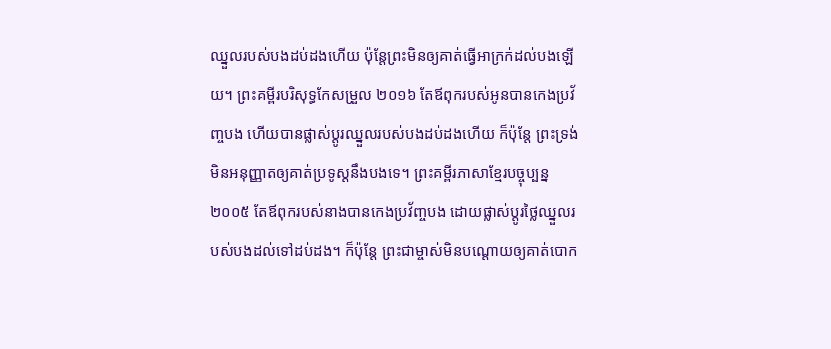ឈ្នួលរបស់បងដប់ដងហើយ ប៉ុន្តែព្រះមិនឲ្យគាត់ធ្វើអាក្រក់ដល់បងឡើយ។ ព្រះគម្ពីរបរិសុទ្ធកែសម្រួល ២០១៦ តែឪពុករបស់អូនបានកេងប្រវ័ញ្ចបង ហើយបានផ្លាស់ប្ដូរឈ្នួលរបស់បងដប់ដងហើយ ក៏ប៉ុន្ដែ ព្រះទ្រង់មិនអនុញ្ញាតឲ្យគាត់ប្រទូស្ដនឹងបងទេ។ ព្រះគម្ពីរភាសាខ្មែរបច្ចុប្បន្ន ២០០៥ តែឪពុករបស់នាងបានកេងប្រវ័ញ្ចបង ដោយផ្លាស់ប្ដូរថ្លៃឈ្នួលរបស់បងដល់ទៅដប់ដង។ ក៏ប៉ុន្តែ ព្រះជាម្ចាស់មិនបណ្តោយឲ្យគាត់បោក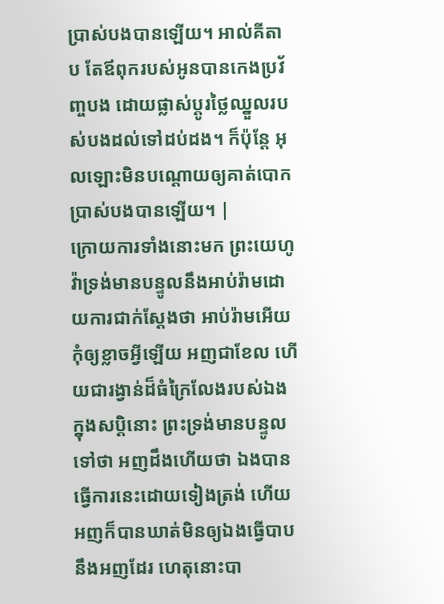ប្រាស់បងបានឡើយ។ អាល់គីតាប តែឪពុករបស់អូនបានកេងប្រវ័ញ្ចបង ដោយផ្លាស់ប្តូរថ្លៃឈ្នួលរបស់បងដល់ទៅដប់ដង។ ក៏ប៉ុន្តែ អុលឡោះមិនបណ្តោយឲ្យគាត់បោកប្រាស់បងបានឡើយ។ |
ក្រោយការទាំងនោះមក ព្រះយេហូវ៉ាទ្រង់មានបន្ទូលនឹងអាប់រ៉ាមដោយការជាក់ស្តែងថា អាប់រ៉ាមអើយ កុំឲ្យខ្លាចអ្វីឡើយ អញជាខែល ហើយជារង្វាន់ដ៏ធំក្រៃលែងរបស់ឯង
ក្នុងសប្តិនោះ ព្រះទ្រង់មានបន្ទូលទៅថា អញដឹងហើយថា ឯងបានធ្វើការនេះដោយទៀងត្រង់ ហើយអញក៏បានឃាត់មិនឲ្យឯងធ្វើបាបនឹងអញដែរ ហេតុនោះបា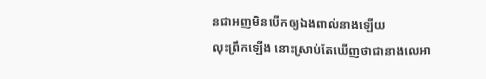នជាអញមិនបើកឲ្យឯងពាល់នាងឡើយ
លុះព្រឹកឡើង នោះស្រាប់តែឃើញថាជានាងលេអា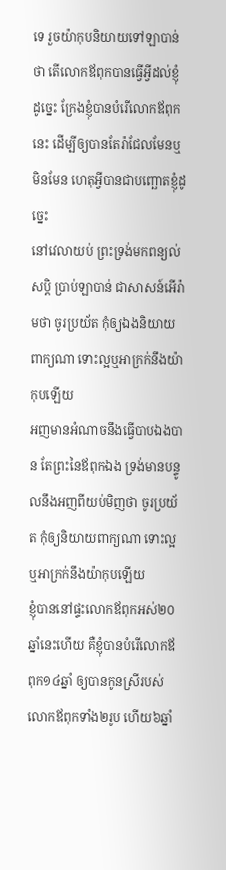ទេ រួចយ៉ាកុបនិយាយទៅឡាបាន់ថា តើលោកឪពុកបានធ្វើអ្វីដល់ខ្ញុំដូច្នេះ ក្រែងខ្ញុំបានបំរើលោកឪពុកនេះ ដើម្បីឲ្យបានតែរ៉ាជែលមែនឬមិនមែន ហេតុអ្វីបានជាបញ្ឆោតខ្ញុំដូច្នេះ
នៅវេលាយប់ ព្រះទ្រង់មកពន្យល់សប្តិ ប្រាប់ឡាបាន់ ជាសាសន៍អើរ៉ាមថា ចូរប្រយ័ត កុំឲ្យឯងនិយាយពាក្យណា ទោះល្អឬអាក្រក់នឹងយ៉ាកុបឡើយ
អញមានអំណាចនឹងធ្វើបាបឯងបាន តែព្រះនៃឪពុកឯង ទ្រង់មានបន្ទូលនឹងអញពីយប់មិញថា ចូរប្រយ័ត កុំឲ្យនិយាយពាក្យណា ទោះល្អ ឬអាក្រក់នឹងយ៉ាកុបឡើយ
ខ្ញុំបាននៅផ្ទះលោកឪពុកអស់២០ឆ្នាំនេះហើយ គឺខ្ញុំបានបំរើលោកឪពុក១៤ឆ្នាំ ឲ្យបានកូនស្រីរបស់លោកឪពុកទាំង២រូប ហើយ៦ឆ្នាំ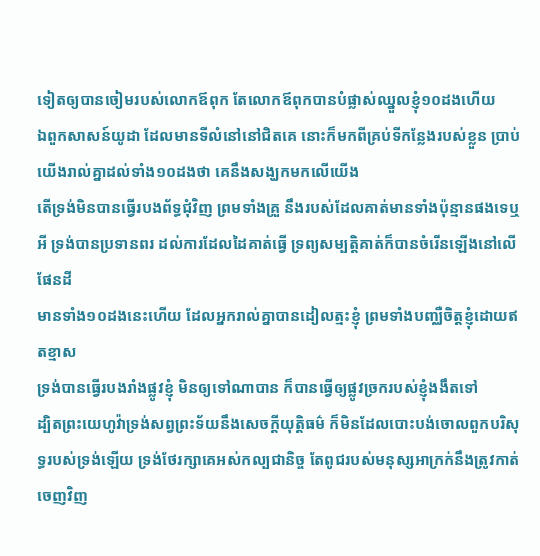ទៀតឲ្យបានចៀមរបស់លោកឪពុក តែលោកឪពុកបានបំផ្លាស់ឈ្នួលខ្ញុំ១០ដងហើយ
ឯពួកសាសន៍យូដា ដែលមានទីលំនៅនៅជិតគេ នោះក៏មកពីគ្រប់ទីកន្លែងរបស់ខ្លួន ប្រាប់យើងរាល់គ្នាដល់ទាំង១០ដងថា គេនឹងសង្ឃកមកលើយើង
តើទ្រង់មិនបានធ្វើរបងព័ទ្ធជុំវិញ ព្រមទាំងគ្រួ នឹងរបស់ដែលគាត់មានទាំងប៉ុន្មានផងទេឬអី ទ្រង់បានប្រទានពរ ដល់ការដែលដៃគាត់ធ្វើ ទ្រព្យសម្បត្តិគាត់ក៏បានចំរើនឡើងនៅលើផែនដី
មានទាំង១០ដងនេះហើយ ដែលអ្នករាល់គ្នាបានដៀលត្មះខ្ញុំ ព្រមទាំងបញ្ឈឺចិត្តខ្ញុំដោយឥតខ្មាស
ទ្រង់បានធ្វើរបងរាំងផ្លូវខ្ញុំ មិនឲ្យទៅណាបាន ក៏បានធ្វើឲ្យផ្លូវច្រករបស់ខ្ញុំងងឹតទៅ
ដ្បិតព្រះយេហូវ៉ាទ្រង់សព្វព្រះទ័យនឹងសេចក្ដីយុត្តិធម៌ ក៏មិនដែលបោះបង់ចោលពួកបរិសុទ្ធរបស់ទ្រង់ឡើយ ទ្រង់ថែរក្សាគេអស់កល្បជានិច្ច តែពូជរបស់មនុស្សអាក្រក់នឹងត្រូវកាត់ចេញវិញ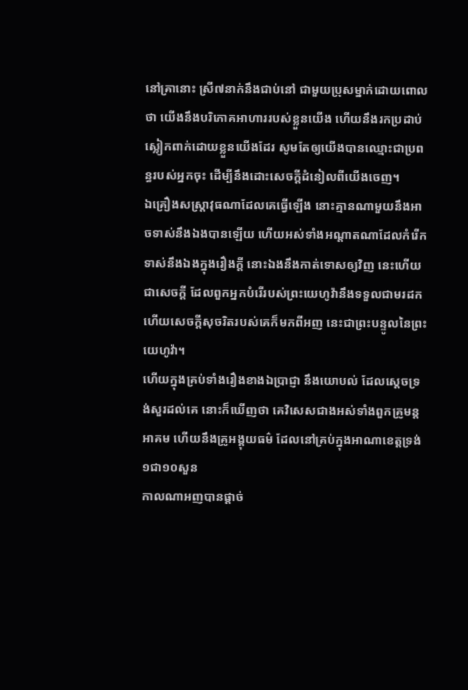នៅគ្រានោះ ស្រី៧នាក់នឹងជាប់នៅ ជាមួយប្រុសម្នាក់ដោយពោលថា យើងនឹងបរិភោគអាហាររបស់ខ្លួនយើង ហើយនឹងរកប្រដាប់ស្លៀកពាក់ដោយខ្លួនយើងដែរ សូមតែឲ្យយើងបានឈ្មោះជាប្រពន្ធរបស់អ្នកចុះ ដើម្បីនឹងដោះសេចក្ដីដំនៀលពីយើងចេញ។
ឯគ្រឿងសស្ត្រាវុធណាដែលគេធ្វើឡើង នោះគ្មានណាមួយនឹងអាចទាស់នឹងឯងបានឡើយ ហើយអស់ទាំងអណ្តាតណាដែលកំរើកទាស់នឹងឯងក្នុងរឿងក្តី នោះឯងនឹងកាត់ទោសឲ្យវិញ នេះហើយជាសេចក្ដី ដែលពួកអ្នកបំរើរបស់ព្រះយេហូវ៉ានឹងទទួលជាមរដក ហើយសេចក្ដីសុចរិតរបស់គេក៏មកពីអញ នេះជាព្រះបន្ទូលនៃព្រះយេហូវ៉ា។
ហើយក្នុងគ្រប់ទាំងរឿងខាងឯប្រាជ្ញា នឹងយោបល់ ដែលស្តេចទ្រង់សួរដល់គេ នោះក៏ឃើញថា គេវិសេសជាងអស់ទាំងពួកគ្រូមន្តអាគម ហើយនឹងគ្រូអង្គុយធម៌ ដែលនៅគ្រប់ក្នុងអាណាខេត្តទ្រង់១ជា១០សួន
កាលណាអញបានផ្តាច់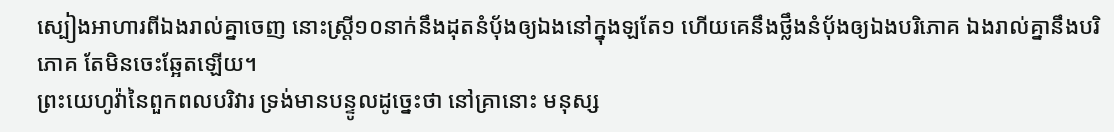ស្បៀងអាហារពីឯងរាល់គ្នាចេញ នោះស្ត្រី១០នាក់នឹងដុតនំបុ័ងឲ្យឯងនៅក្នុងឡតែ១ ហើយគេនឹងថ្លឹងនំបុ័ងឲ្យឯងបរិភោគ ឯងរាល់គ្នានឹងបរិភោគ តែមិនចេះឆ្អែតឡើយ។
ព្រះយេហូវ៉ានៃពួកពលបរិវារ ទ្រង់មានបន្ទូលដូច្នេះថា នៅគ្រានោះ មនុស្ស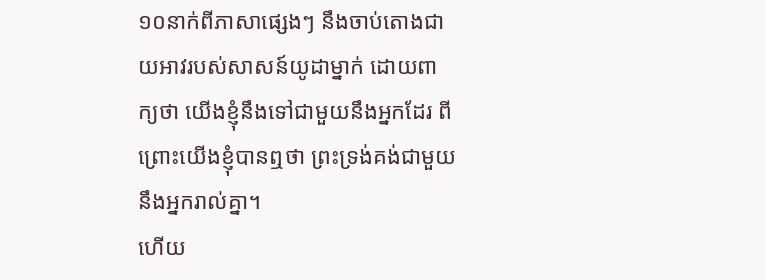១០នាក់ពីភាសាផ្សេងៗ នឹងចាប់តោងជាយអាវរបស់សាសន៍យូដាម្នាក់ ដោយពាក្យថា យើងខ្ញុំនឹងទៅជាមួយនឹងអ្នកដែរ ពីព្រោះយើងខ្ញុំបានឮថា ព្រះទ្រង់គង់ជាមួយនឹងអ្នករាល់គ្នា។
ហើយ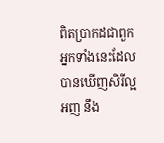ពិតប្រាកដជាពួកអ្នកទាំងនេះដែលបានឃើញសិរីល្អអញ នឹង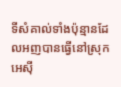ទីសំគាល់ទាំងប៉ុន្មានដែលអញបានធ្វើនៅស្រុកអេស៊ី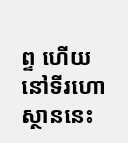ព្ទ ហើយនៅទីរហោស្ថាននេះ